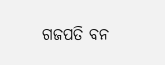ଗଜପତି ବନ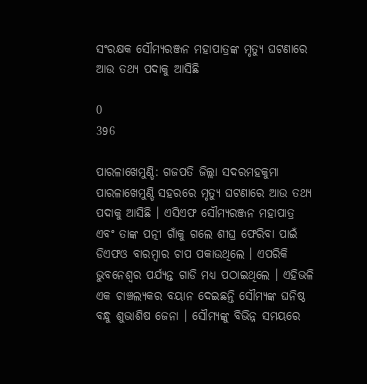ସଂରକ୍ଷକ ସୌମ୍ୟରଞ୍ଜନ ମହାପାତ୍ରଙ୍କ ମୃତ୍ୟୁ ଘଟଣାରେ ଆଉ ତଥ୍ୟ ପଦାକୁ ଆସିଛି

0
396

ପାରଳାଖେମୁଣ୍ଡି: ଗଜପତି ଜିଲ୍ଲା ସଦରମହକୁମା ପାରଳାଖେମୁଣ୍ଡି ସହରରେ ମୃତ୍ୟୁ ଘଟଣାରେ ଆଉ ତଥ୍ୟ ପଦାକୁ ଆସିଛି । ଏସିଏଫ ସୌମ୍ୟରଞ୍ଜନ ମହାପାତ୍ର ଏବଂ ତାଙ୍କ ପତ୍ନୀ ଗାଁକୁ ଗଲେ ଶୀଘ୍ର ଫେରିବା ପାଇଁ ଡିଏଫଓ ବାରମ୍ବାର ଚାପ ପକାଉଥିଲେ । ଏପରିକି ଭୁବନେଶ୍ବର ପର୍ଯ୍ୟନ୍ତ ଗାଡି ମଧ୍ୟ ପଠାଇଥିଲେ । ଏହିଭଳି ଏକ ଚାଞ୍ଚଲ୍ୟକର ବୟାନ ଦେଇଛନ୍ତି ସୌମ୍ୟଙ୍କ ଘନିଷ୍ଠ ବନ୍ଧୁ ଶୁଭାଶିଷ ଜେନା । ସୌମ୍ୟଙ୍କୁ ବିଭିନ୍ନ ସମୟରେ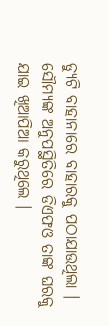ଡ୍ୟୁଟି ବାହାନାରେ ବାହାରକୁ ପଠାଯାଉଥିଲା । ସୌମ୍ୟଙ୍କ ଅନୁପସ୍ଥିତିରେ ଡିଏଫଓ ତାଙ୍କ ଘରକୁ ଯାଇ ଖିଆପିଆ କରୁଥିଲେ ।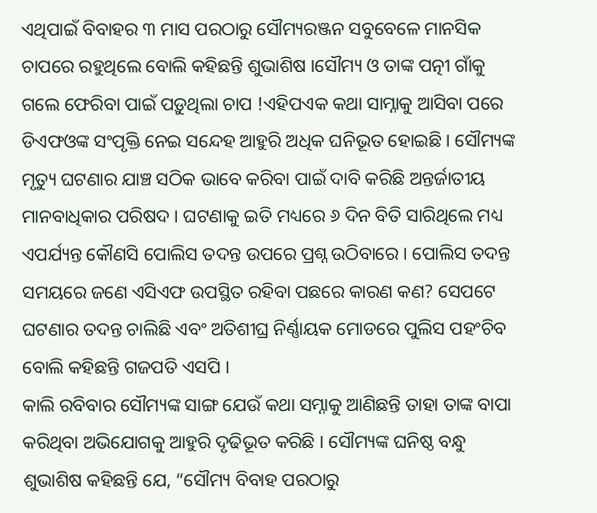ଏଥିପାଇଁ ବିବାହର ୩ ମାସ ପରଠାରୁ ସୌମ୍ୟରଞ୍ଜନ ସବୁବେଳେ ମାନସିକ ଚାପରେ ରହୁଥିଲେ ବୋଲି କହିଛନ୍ତି ଶୁଭାଶିଷ ।ସୌମ୍ୟ ଓ ତାଙ୍କ ପତ୍ନୀ ଗାଁକୁ ଗଲେ ଫେରିବା ପାଇଁ ପଡ଼ୁଥିଲା ଚାପ !ଏହିପଏକ କଥା ସାମ୍ନାକୁ ଆସିବା ପରେ ଡିଏଫଓଙ୍କ ସଂପୃକ୍ତି ନେଇ ସନ୍ଦେହ ଆହୁରି ଅଧିକ ଘନିଭୂତ ହୋଇଛି । ସୌମ୍ୟଙ୍କ ମୃତ୍ୟୁ ଘଟଣାର ଯାଞ୍ଚ ସଠିକ ଭାବେ କରିବା ପାଇଁ ଦାବି କରିଛି ଅନ୍ତର୍ଜାତୀୟ ମାନବାଧିକାର ପରିଷଦ । ଘଟଣାକୁ ଇତି ମଧ୍ୟରେ ୬ ଦିନ ବିତି ସାରିଥିଲେ ମଧ୍ୟ ଏପର୍ଯ୍ୟନ୍ତ କୌଣସି ପୋଲିସ ତଦନ୍ତ ଉପରେ ପ୍ରଶ୍ନ ଉଠିବାରେ । ପୋଲିସ ତଦନ୍ତ ସମୟରେ ଜଣେ ଏସିଏଫ ଉପସ୍ଥିତ ରହିବା ପଛରେ କାରଣ କଣ? ସେପଟେ ଘଟଣାର ତଦନ୍ତ ଚାଲିଛି ଏବଂ ଅତିଶୀଘ୍ର ନିର୍ଣ୍ଣାୟକ ମୋଡରେ ପୁଲିସ ପହଂଚିବ ବୋଲି କହିଛନ୍ତି ଗଜପତି ଏସପି ।
କାଲି ରବିବାର ସୌମ୍ୟଙ୍କ ସାଙ୍ଗ ଯେଉଁ କଥା ସମ୍ନାକୁ ଆଣିଛନ୍ତି ତାହା ତାଙ୍କ ବାପା କରିଥିବା ଅଭିଯୋଗକୁ ଆହୁରି ଦୃଢିଭୂତ କରିଛି । ସୌମ୍ୟଙ୍କ ଘନିଷ୍ଠ ବନ୍ଧୁ ଶୁଭାଶିଷ କହିଛନ୍ତି ଯେ, “ସୌମ୍ୟ ବିବାହ ପରଠାରୁ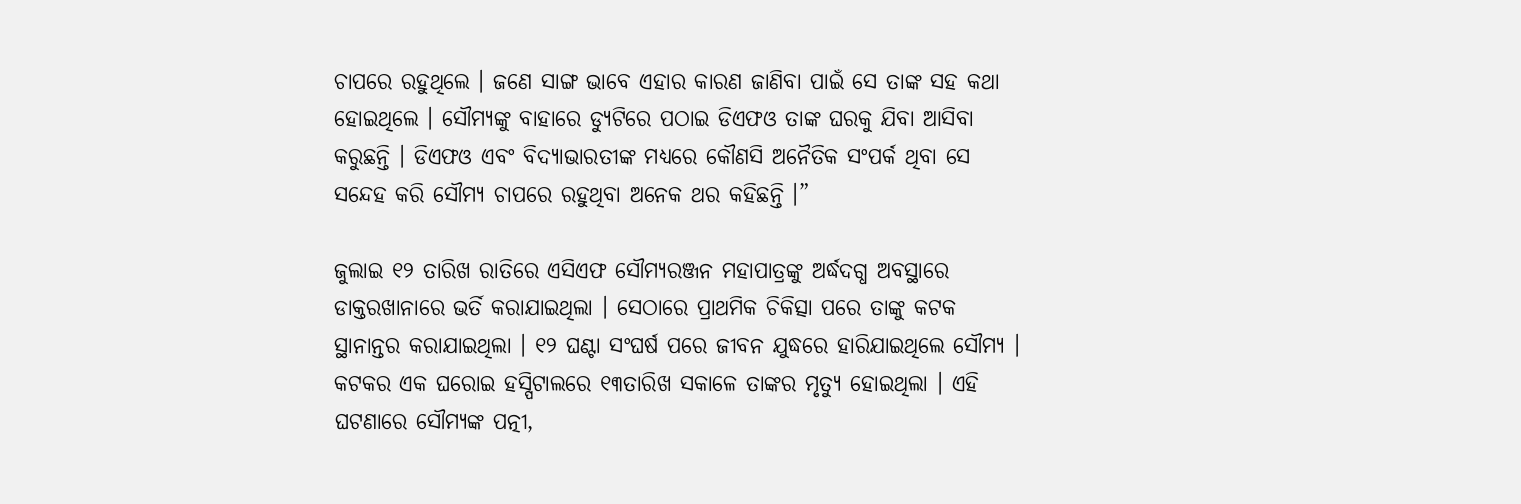ଚାପରେ ରହୁଥିଲେ । ଜଣେ ସାଙ୍ଗ ଭାବେ ଏହାର କାରଣ ଜାଣିବା ପାଇଁ ସେ ତାଙ୍କ ସହ କଥା ହୋଇଥିଲେ । ସୌମ୍ୟଙ୍କୁ ବାହାରେ ଡ୍ୟୁଟିରେ ପଠାଇ ଡିଏଫଓ ତାଙ୍କ ଘରକୁ ଯିବା ଆସିବା କରୁଛନ୍ତି । ଡିଏଫଓ ଏବଂ ବିଦ୍ୟାଭାରତୀଙ୍କ ମଧ୍ୟରେ କୌଣସି ଅନୈତିକ ସଂପର୍କ ଥିବା ସେ ସନ୍ଦେହ କରି ସୌମ୍ୟ ଚାପରେ ରହୁଥିବା ଅନେକ ଥର କହିଛନ୍ତି ।”

ଜୁଲାଇ ୧୨ ତାରିଖ ରାତିରେ ଏସିଏଫ ସୌମ୍ୟରଞ୍ଜନ ମହାପାତ୍ରଙ୍କୁ ଅର୍ଦ୍ଧଦଗ୍ଧ ଅବସ୍ଥାରେ ଡାକ୍ତରଖାନାରେ ଭର୍ତି କରାଯାଇଥିଲା । ସେଠାରେ ପ୍ରାଥମିକ ଚିକିତ୍ସା ପରେ ତାଙ୍କୁ କଟକ ସ୍ଥାନାନ୍ତର କରାଯାଇଥିଲା । ୧୨ ଘଣ୍ଟା ସଂଘର୍ଷ ପରେ ଜୀବନ ଯୁଦ୍ଧରେ ହାରିଯାଇଥିଲେ ସୌମ୍ୟ । କଟକର ଏକ ଘରୋଇ ହସ୍ପିଟାଲରେ ୧୩ତାରିଖ ସକାଳେ ତାଙ୍କର ମୃତ୍ୟୁ ହୋଇଥିଲା । ଏହି ଘଟଣାରେ ସୌମ୍ୟଙ୍କ ପତ୍ନୀ,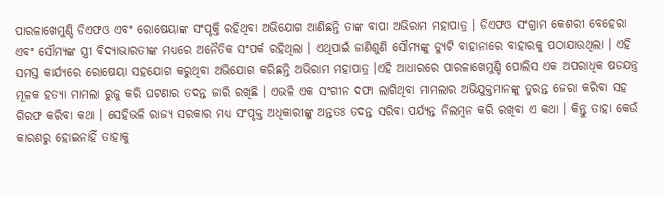ପାରଳାଖେମୁଣ୍ଡି ଡିଏଫଓ ଏବଂ ରୋଷେୟାଙ୍କ ସଂପୃକ୍ତି ରହିଥିବା ଅଭିଯୋଗ ଆଣିଛନ୍ତି ତାଙ୍କ ବାପା ଅଭିରାମ ମହାପାତ୍ର । ଡିଏଫଓ ସଂଗ୍ରାମ କେଶରୀ ବେହେରା ଏବଂ ସୌମ୍ୟଙ୍କ ସ୍ତ୍ରୀ ବିଦ୍ୟାଭାରତୀଙ୍କ ମଧ୍ୟରେ ଅନୈତିକ ସଂପର୍କ ରହିଥିଲା । ଏଥିପାଇଁ ଜାଣିଶୁଣି ସୌମ୍ୟଙ୍କୁ ଡ୍ୟୁଟି ବାହାନାରେ ବାହାରକୁ ପଠାଯାଉଥିଲା । ଏହି ସମସ୍ତ କାର୍ଯ୍ୟରେ ରୋଷେୟା ସହଯୋଗ କରୁଥିବା ଅଭିଯୋଗ କରିଛନ୍ତି ଅଭିରାମ ମହାପାତ୍ର ।ଏହି ଆଧାରରେ ପାରଳାଖେମୁଣ୍ଡି ପୋଲିସ ଏକ ଅପରାଧିକ ଷଡଯନ୍ତ୍ର ମୂଳକ ହତ୍ୟା ମାମଲା ରୁଜୁ କରି ଘଟଣାର ତଦନ୍ତ ଜାରି ରଖିଛି । ଏଭଳି ଏକ ସଂଗୀନ ଦଫା ଲାଗିଥିବା ମାମଲାର ଅଭିଯୁକ୍ତମାନଙ୍କୁ ତୁରନ୍ତ ଜେରା କରିବା ସହ ଗିରଫ କରିବା କଥା । ସେହିଭଳି ରାଜ୍ୟ ସରକାର ମଧ୍ୟ ସଂପୃକ୍ତ ଅଧିକାରୀଙ୍କୁ ଅନ୍ତତଃ ତଦନ୍ତ ସରିବା ପର୍ଯ୍ୟନ୍ତ ନିଲମ୍ବନ କରି ରଖିବା ଏ କଥା । କିନ୍ତୁ ତାହା କେଉଁ କାରଣରୁ ହୋଇନାହିଁ ତାହାକୁ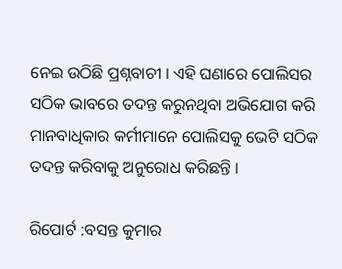ନେଇ ଉଠିଛି ପ୍ରଶ୍ନବାଚୀ । ଏହି ଘଣାରେ ପୋଲିସର ସଠିକ ଭାବରେ ତଦନ୍ତ କରୁନଥିବା ଅଭିଯୋଗ କରି ମାନବାଧିକାର କର୍ମୀମାନେ ପୋଲିସକୁ ଭେଟି ସଠିକ ତଦନ୍ତ କରିବାକୁ ଅନୁରୋଧ କରିଛନ୍ତି ।

ରିପୋର୍ଟ :ବସନ୍ତ କୁମାର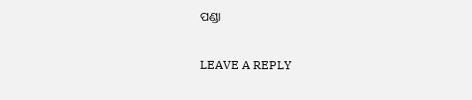ପଣ୍ଡା

LEAVE A REPLY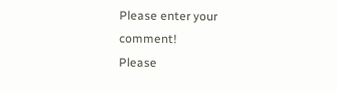Please enter your comment!
Please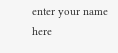enter your name here